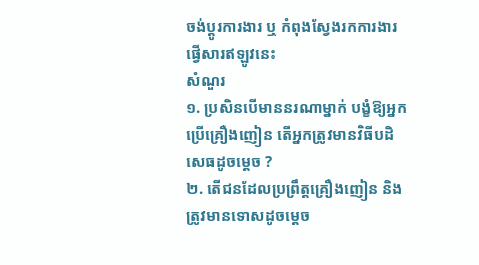ចង់ប្តូរការងារ ឬ កំពុងស្វែងរកការងារ ផ្វើសារឥឡូវនេះ
សំណួរ
១. ប្រសិនបើមាននរណាម្នាក់ បង្ខំឱ្យអ្នកប្រើគ្រឿងញៀន តើអ្នកត្រូវមានវិធីបដិសេធដូចម្តេច ?
២. តើជនដែលប្រព្រឹត្តគ្រឿងញៀន និងត្រូវមានទោសដូចម្តេច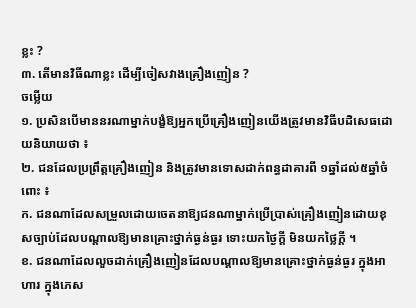ខ្លះ ?
៣. តើមានវិធីណាខ្លះ ដើម្បីចៀសវាងគ្រឿងញៀន ?
ចម្លើយ
១. ប្រសិនបើមាននរណាម្នាក់បង្ខំឱ្យអ្នកប្រើគ្រឿងញៀនយើងត្រូវមានវិធីបដិសេធដោយនិយាយថា ៖
២. ជនដែលប្រព្រឹត្តគ្រឿងញៀន និងត្រូវមានទោសដាក់ពន្ធដាគារពី ១ឆ្នាំដល់៥ឆ្នាំចំពោះ ៖
ក. ជនណាដែលសម្រួលដោយចេតនាឱ្យជនណាម្នាក់ប្រើប្រាស់គ្រឿងញៀនដោយខុសច្បាប់ដែលបណ្តាលឱ្យមានគ្រោះថ្នាក់ធ្ងន់ធ្ងរ ទោះយកថ្ងៃក្តី មិនយកថ្លៃក្តី ។
ខ. ជនណាដែលលួចដាក់គ្រឿងញៀនដែលបណ្តាលឱ្យមានគ្រោះថ្នាក់ធ្ងន់ធ្ងរ ក្នុងអាហារ ក្នុងភេស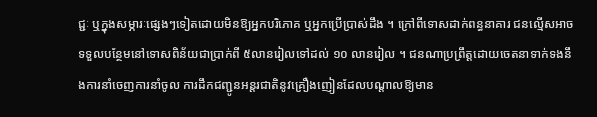ជ្ជៈ ឬក្នុងសម្ភារៈផ្សេងៗទៀតដោយមិនឱ្យអ្នកបរិភោគ ឬអ្នកប្រើប្រាស់ដឹង ។ ក្រៅពីទោសដាក់ពន្ធនាគារ ជនល្មើសអាចទទួលបន្ថែមនៅទោសពិន័យជាប្រាក់ពី ៥លានរៀលទៅដល់ ១០ លានរៀល ។ ជនណាប្រព្រឹត្តដោយចេតនាទាក់ទងនឹងការនាំចេញការនាំចូល ការដឹកជញ្ជូនអន្តរជាតិនូវគ្រឿងញៀនដែលបណ្តាលឱ្យមាន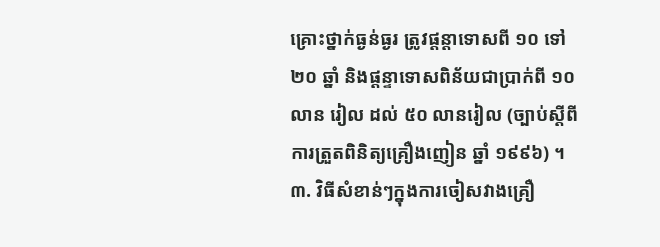គ្រោះថ្នាក់ធ្ងន់ធ្ងរ ត្រូវផ្តន្តាទោសពី ១០ ទៅ២០ ឆ្នាំ និងផ្តន្ទាទោសពិន័យជាប្រាក់ពី ១០លាន រៀល ដល់ ៥០ លានរៀល (ច្បាប់ស្តីពីការត្រួតពិនិត្យគ្រឿងញៀន ឆ្នាំ ១៩៩៦) ។
៣. វិធីសំខាន់ៗក្នុងការចៀសវាងគ្រឿ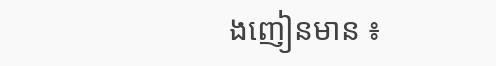ងញៀនមាន ៖